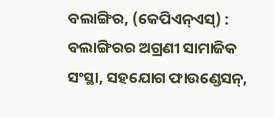ବଲାଙ୍ଗିର, (କେପିଏନ୍ଏସ୍) : ବଲାଙ୍ଗିରର ଅଗ୍ରଣୀ ସାମାଜିକ ସଂସ୍ଥା, ସହଯୋଗ ଫାଉଣ୍ଡେସନ୍,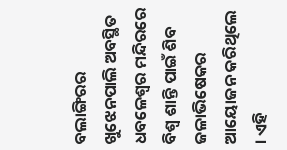ବଲାଙ୍ଗିରର ଖୁଝେନପାଲି ଅବସ୍ଥିତ ଧବଳେଶ୍ୱର ମନ୍ଦିରରେ ବିଶ୍ୱ ଶାନ୍ତି ପାଇଁ ଶିବ ଜଳାଭିଷେକର ଆୟୋଜନ କରିଥିଲେ । ଏହି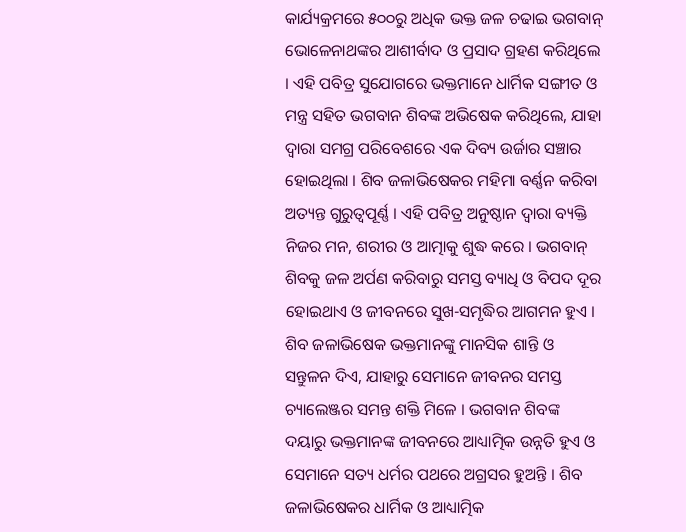କାର୍ଯ୍ୟକ୍ରମରେ ୫୦୦ରୁ ଅଧିକ ଭକ୍ତ ଜଳ ଚଢାଇ ଭଗବାନ୍ ଭୋଳେନାଥଙ୍କର ଆଶୀର୍ବାଦ ଓ ପ୍ରସାଦ ଗ୍ରହଣ କରିଥିଲେ । ଏହି ପବିତ୍ର ସୁଯୋଗରେ ଭକ୍ତମାନେ ଧାର୍ମିକ ସଙ୍ଗୀତ ଓ ମନ୍ତ୍ର ସହିତ ଭଗବାନ ଶିବଙ୍କ ଅଭିଷେକ କରିଥିଲେ, ଯାହା ଦ୍ୱାରା ସମଗ୍ର ପରିବେଶରେ ଏକ ଦିବ୍ୟ ଉର୍ଜାର ସଞ୍ଚାର ହୋଇଥିଲା । ଶିବ ଜଳାଭିଷେକର ମହିମା ବର୍ଣ୍ଣନ କରିବା ଅତ୍ୟନ୍ତ ଗୁରୁତ୍ୱପୂର୍ଣ୍ଣ । ଏହି ପବିତ୍ର ଅନୁଷ୍ଠାନ ଦ୍ୱାରା ବ୍ୟକ୍ତି ନିଜର ମନ, ଶରୀର ଓ ଆତ୍ମାକୁ ଶୁଦ୍ଧ କରେ । ଭଗବାନ୍ ଶିବକୁ ଜଳ ଅର୍ପଣ କରିବାରୁ ସମସ୍ତ ବ୍ୟାଧି ଓ ବିପଦ ଦୂର ହୋଇଥାଏ ଓ ଜୀବନରେ ସୁଖ-ସମୃଦ୍ଧିର ଆଗମନ ହୁଏ । ଶିବ ଜଳାଭିଷେକ ଭକ୍ତମାନଙ୍କୁ ମାନସିକ ଶାନ୍ତି ଓ ସନ୍ତୁଳନ ଦିଏ, ଯାହାରୁ ସେମାନେ ଜୀବନର ସମସ୍ତ ଚ୍ୟାଲେଞ୍ଜର ସମନ୍ତ ଶକ୍ତି ମିଳେ । ଭଗବାନ ଶିବଙ୍କ ଦୟାରୁ ଭକ୍ତମାନଙ୍କ ଜୀବନରେ ଆଧ୍ୟାତ୍ମିକ ଉନ୍ନତି ହୁଏ ଓ ସେମାନେ ସତ୍ୟ ଧର୍ମର ପଥରେ ଅଗ୍ରସର ହୁଅନ୍ତି । ଶିବ ଜଳାଭିଷେକର ଧାର୍ମିକ ଓ ଆଧ୍ୟାତ୍ମିକ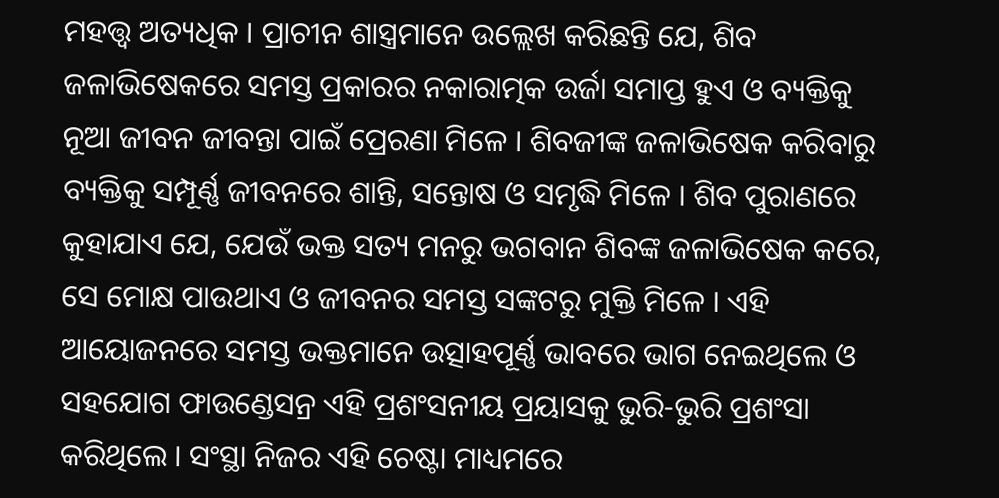ମହତ୍ତ୍ଵ ଅତ୍ୟଧିକ । ପ୍ରାଚୀନ ଶାସ୍ତ୍ରମାନେ ଉଲ୍ଲେଖ କରିଛନ୍ତି ଯେ, ଶିବ ଜଳାଭିଷେକରେ ସମସ୍ତ ପ୍ରକାରର ନକାରାତ୍ମକ ଉର୍ଜା ସମାପ୍ତ ହୁଏ ଓ ବ୍ୟକ୍ତିକୁ ନୂଆ ଜୀବନ ଜୀବନ୍ତା ପାଇଁ ପ୍ରେରଣା ମିଳେ । ଶିବଜୀଙ୍କ ଜଳାଭିଷେକ କରିବାରୁ ବ୍ୟକ୍ତିକୁ ସମ୍ପୂର୍ଣ୍ଣ ଜୀବନରେ ଶାନ୍ତି, ସନ୍ତୋଷ ଓ ସମୃଦ୍ଧି ମିଳେ । ଶିବ ପୁରାଣରେ କୁହାଯାଏ ଯେ, ଯେଉଁ ଭକ୍ତ ସତ୍ୟ ମନରୁ ଭଗବାନ ଶିବଙ୍କ ଜଳାଭିଷେକ କରେ, ସେ ମୋକ୍ଷ ପାଉଥାଏ ଓ ଜୀବନର ସମସ୍ତ ସଙ୍କଟରୁ ମୁକ୍ତି ମିଳେ । ଏହି ଆୟୋଜନରେ ସମସ୍ତ ଭକ୍ତମାନେ ଉତ୍ସାହପୂର୍ଣ୍ଣ ଭାବରେ ଭାଗ ନେଇଥିଲେ ଓ ସହଯୋଗ ଫାଉଣ୍ଡେସନ୍ର ଏହି ପ୍ରଶଂସନୀୟ ପ୍ରୟାସକୁ ଭୁରି-ଭୁରି ପ୍ରଶଂସା କରିଥିଲେ । ସଂସ୍ଥା ନିଜର ଏହି ଚେଷ୍ଟା ମାଧ୍ୟମରେ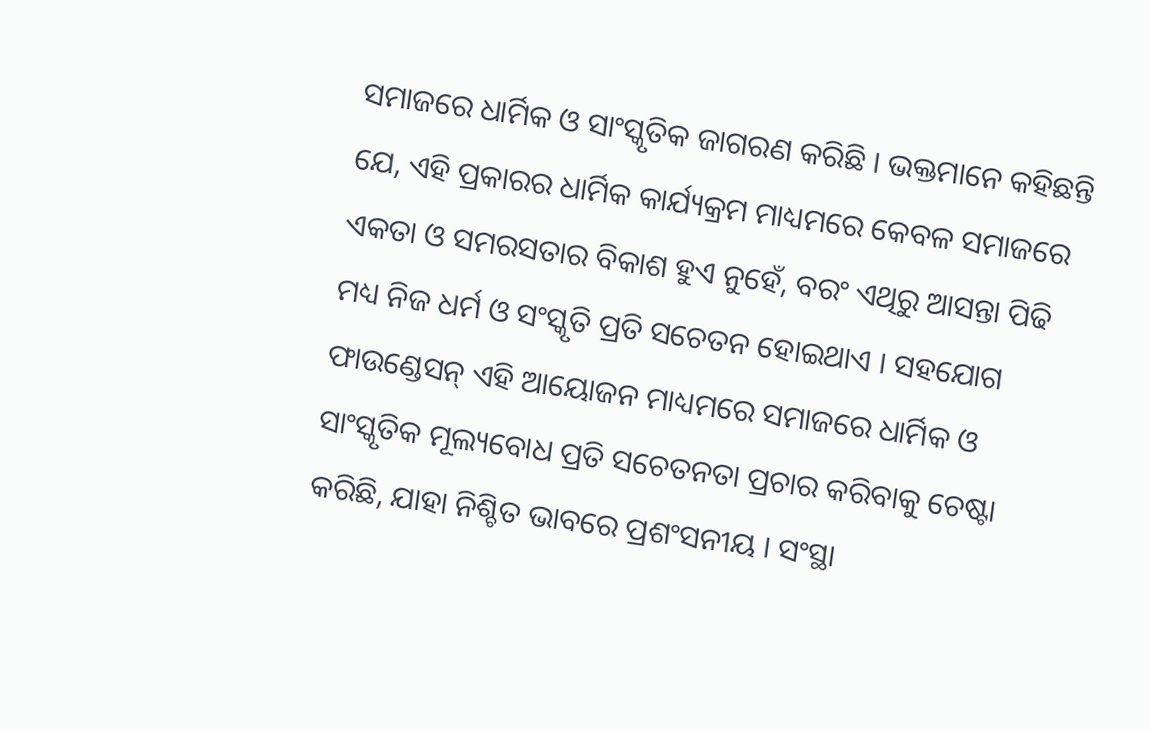ସମାଜରେ ଧାର୍ମିକ ଓ ସାଂସ୍କୃତିକ ଜାଗରଣ କରିଛି । ଭକ୍ତମାନେ କହିଛନ୍ତି ଯେ, ଏହି ପ୍ରକାରର ଧାର୍ମିକ କାର୍ଯ୍ୟକ୍ରମ ମାଧ୍ୟମରେ କେବଳ ସମାଜରେ ଏକତା ଓ ସମରସତାର ବିକାଶ ହୁଏ ନୁହେଁ, ବରଂ ଏଥିରୁ ଆସନ୍ତା ପିଢି ମଧ୍ୟ ନିଜ ଧର୍ମ ଓ ସଂସ୍କୃତି ପ୍ରତି ସଚେତନ ହୋଇଥାଏ । ସହଯୋଗ ଫାଉଣ୍ଡେସନ୍ ଏହି ଆୟୋଜନ ମାଧ୍ୟମରେ ସମାଜରେ ଧାର୍ମିକ ଓ ସାଂସ୍କୃତିକ ମୂଲ୍ୟବୋଧ ପ୍ରତି ସଚେତନତା ପ୍ରଚାର କରିବାକୁ ଚେଷ୍ଟା କରିଛି, ଯାହା ନିଶ୍ଚିତ ଭାବରେ ପ୍ରଶଂସନୀୟ । ସଂସ୍ଥା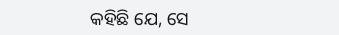କହିଛି ଯେ, ସେ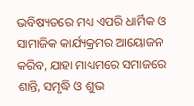ଭବିଷ୍ୟତରେ ମଧ୍ୟ ଏପରି ଧାର୍ମିକ ଓ ସାମାଜିକ କାର୍ଯ୍ୟକ୍ରମର ଆୟୋଜନ କରିବ, ଯାହା ମାଧ୍ୟମରେ ସମାଜରେ ଶାନ୍ତି, ସମୃଦ୍ଧି ଓ ଶୁଭ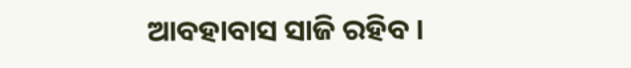ଆବହାବାସ ସାଜି ରହିବ ।